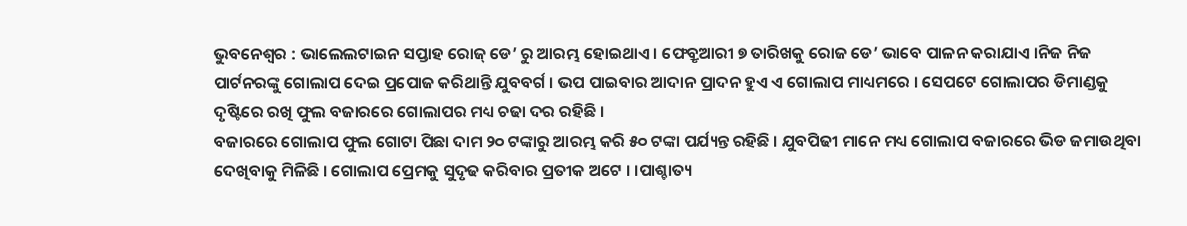ଭୁବନେଶ୍ୱର : ଭାଲେଲଟାଇନ ସପ୍ତାହ ରୋଜ୍ ଡେ’ ରୁ ଆରମ୍ଭ ହୋଇଥାଏ । ଫେବ୍ରୃଆରୀ ୭ ତାରିଖକୁ ରୋଜ ଡେ’ ଭାବେ ପାଳନ କରାଯାଏ ।ନିଜ ନିଜ ପାର୍ଟନରଙ୍କୁ ଗୋଲାପ ଦେଇ ପ୍ରପୋଜ କରିଥାନ୍ତି ଯୁବବର୍ଗ । ଭପ ପାଇବାର ଆଦାନ ପ୍ରାଦନ ହୁଏ ଏ ଗୋଲାପ ମାଧ୍ୟମରେ । ସେପଟେ ଗୋଲାପର ଡିମାଣ୍ଡକୁ ଦୃଷ୍ଟିରେ ରଖି ଫୁଲ ବଜାରରେ ଗୋଲାପର ମଧ୍ୟ ଚଢା ଦର ରହିଛି ।
ବଜାରରେ ଗୋଲାପ ଫୁଲ ଗୋଟା ପିଛା ଦାମ ୨୦ ଟଙ୍କାରୁ ଆରମ୍ଭ କରି ୫୦ ଟଙ୍କା ପର୍ଯ୍ୟନ୍ତ ରହିଛି । ଯୁବପିଢୀ ମାନେ ମଧ୍ୟ ଗୋଲାପ ବଜାରରେ ଭିଡ ଜମାଉଥିବା ଦେଖିବାକୁ ମିଳିଛି । ଗୋଲାପ ପ୍ରେମକୁ ସୁଦୃଢ କରିବାର ପ୍ରତୀକ ଅଟେ । ।ପାଶ୍ଚାତ୍ୟ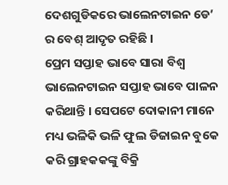ଦେଶଗୁଡିକରେ ଭାଲେନଟାଇନ ଡେ’ ର ବେଶ୍ ଆଦୃତ ରହିଛି ।
ପ୍ରେମ ସପ୍ତାହ ଭାବେ ସାରା ବିଶ୍ୱ ଭାଲେନଟାଇନ ସପ୍ତାହ ଭାବେ ପାଳନ କରିଥାନ୍ତି । ସେପଟେ ଦୋକାନୀ ମାନେ ମଧ୍ୟ ଭଳିକି ଭଳି ଫୁଲ ଡିଜାଇନ ବୁକେ କରି ଗ୍ରାହକକଙ୍କୁ ବିକ୍ରି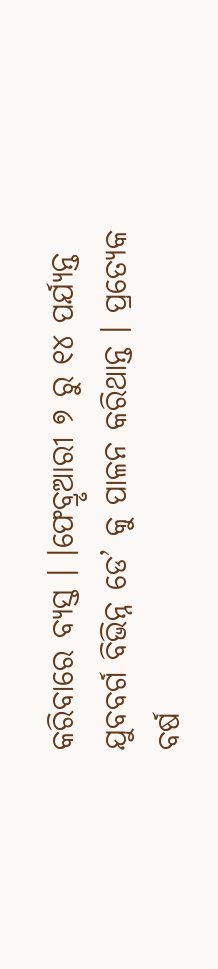କରିବାରେ ବ୍ୟସ୍ତ । ।ଫେବ୍ରୃଆରୀ ୭ ରୁ ୧୪ ପର୍ଯ୍ୟନ୍ତ ଯୁବବର୍ଗ ବିଭିନ୍ନ ଡେ’ କୁ ପାଳନ କରିଥାନ୍ତ । ପ୍ରତ୍ୟେକ ବର୍ଷ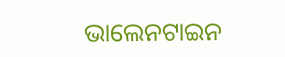ଭାଲେନଟାଇନ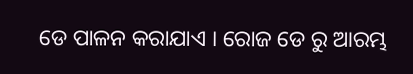ଡେ ପାଳନ କରାଯାଏ । ରୋଜ ଡେ ରୁ ଆରମ୍ଭ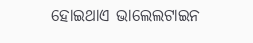ହୋଇଥାଏ ଭାଲେଲଟାଇନ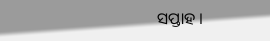ସପ୍ତାହ ।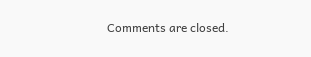Comments are closed.